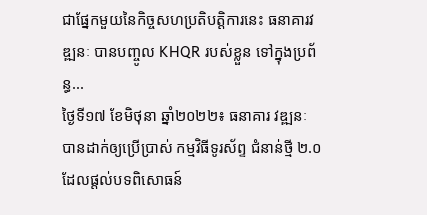ជាផ្នែកមួយនៃកិច្ចសហប្រតិបត្តិការនេះ ធនាគារវឌ្ឍនៈ បានបញ្ចូល KHQR របស់ខ្លួន ទៅក្នុងប្រព័ន្ធ...
ថ្ងៃទី១៧ ខែមិថុនា ឆ្នាំ២០២២៖ ធនាគារ វឌ្ឍនៈ បានដាក់ឲ្យប្រើប្រាស់ កម្មវិធីទូរស័ព្ទ ជំនាន់ថ្មី ២.០ ដែលផ្តល់បទពិសោធន៍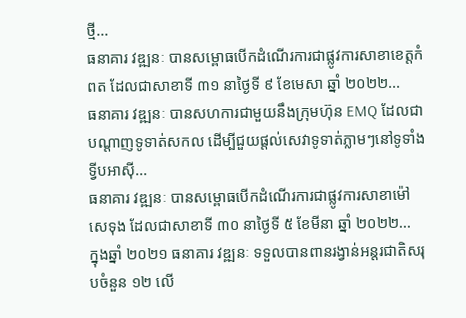ថ្មី...
ធនាគារ វឌ្ឍនៈ បានសម្ពោធបើកដំណើរការជាផ្លូវការសាខាខេត្តកំពត ដែលជាសាខាទី ៣១ នាថ្ងៃទី ៩ ខែមេសា ឆ្នាំ ២០២២...
ធនាគារ វឌ្ឍនៈ បានសហការជាមួយនឹងក្រុមហ៊ុន EMQ ដែលជាបណ្តាញទូទាត់សកល ដើម្បីជួយផ្តល់សេវាទូទាត់ភ្លាមៗនៅទូទាំងទ្វីបអាស៊ី...
ធនាគារ វឌ្ឍនៈ បានសម្ពោធបើកដំណើរការជាផ្លូវការសាខាម៉ៅសេទុង ដែលជាសាខាទី ៣០ នាថ្ងៃទី ៥ ខែមីនា ឆ្នាំ ២០២២...
ក្នុងឆ្នាំ ២០២១ ធនាគារ វឌ្ឍនៈ ទទួលបានពានរង្វាន់អន្តរជាតិសរុបចំនួន ១២ លើ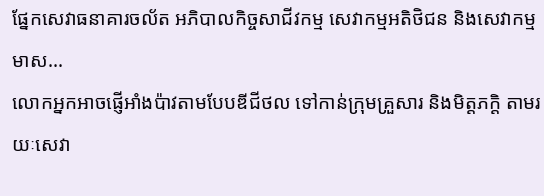ផ្នែកសេវាធនាគារចល័ត អភិបាលកិច្ចសាជីវកម្ម សេវាកម្មអតិថិជន និងសេវាកម្មមាស...
លោកអ្នកអាចផ្ញើអាំងប៉ាវតាមបែបឌីជីថល ទៅកាន់ក្រុមគ្រួសារ និងមិត្តភក្ដិ តាមរយៈសេវា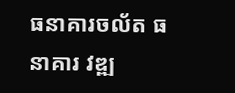ធនាគារចល័ត ធនាគារ វឌ្ឍ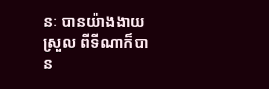នៈ បានយ៉ាងងាយស្រួល ពីទីណាក៏បាន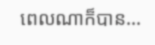ពេលណាក៏បាន...